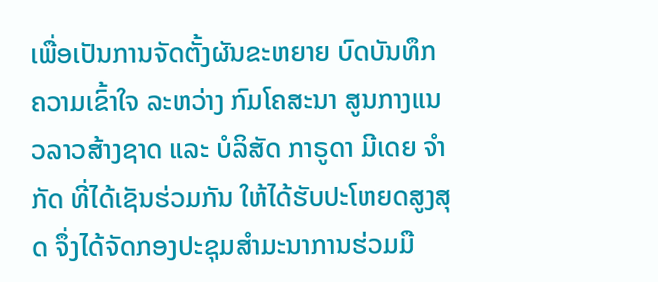ເພື່ອເປັນການຈັດຕັ້ງຜັນຂະຫຍາຍ ບົດບັນທຶກຄວາມເຂົ້າໃຈ ລະຫວ່າງ ກົມໂຄສະນາ ສູນກາງແນວລາວສ້າງຊາດ ແລະ ບໍລິສັດ ກາຣູດາ ມີເດຍ ຈໍາກັດ ທີ່ໄດ້ເຊັນຮ່ວມກັນ ໃຫ້ໄດ້ຮັບປະໂຫຍດສູງສຸດ ຈຶ່ງໄດ້ຈັດກອງປະຊຸມສໍາມະນາການຮ່ວມມື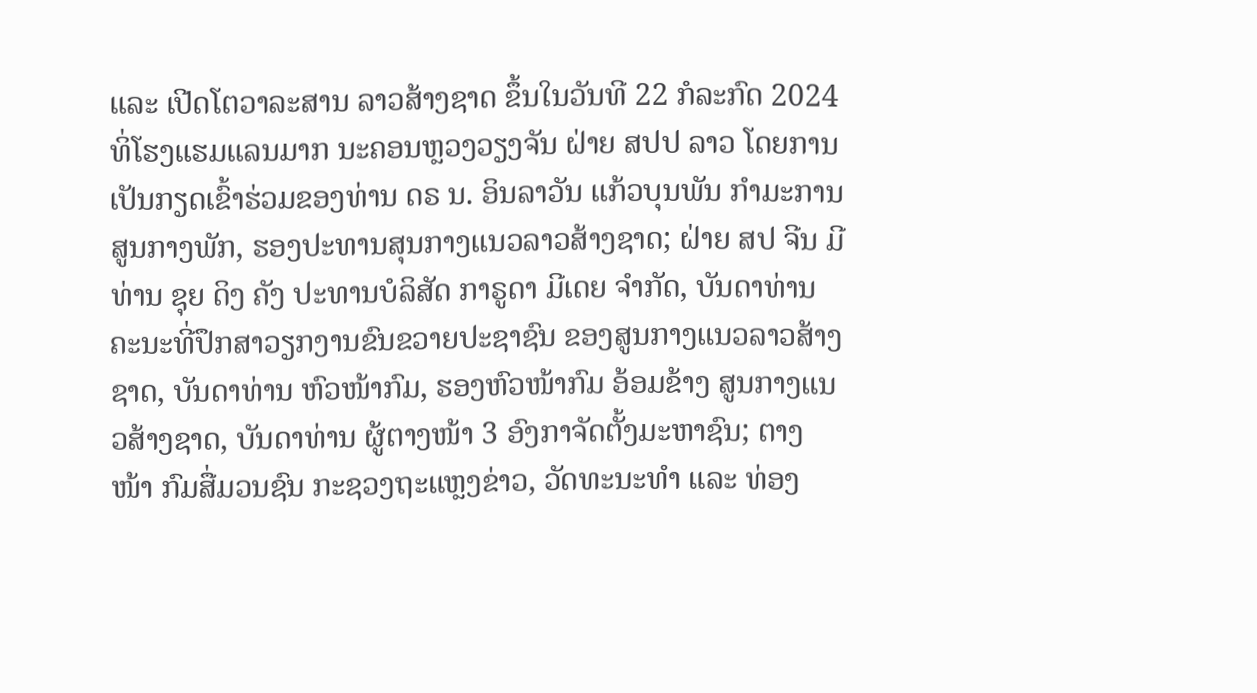ແລະ ເປີດໂຕວາລະສານ ລາວສ້າງຊາດ ຂຶ້ນໃນວັນທີ 22 ກໍລະກົດ 2024 ທິ່ໂຮງແຮມແລນມາກ ນະຄອນຫຼວງວຽງຈັນ ຝ່າຍ ສປປ ລາວ ໂດຍການເປັນກຽດເຂົ້າຮ່ວມຂອງທ່ານ ດຣ ນ. ອິນລາວັນ ແກ້ວບຸນພັນ ກໍາມະການສູນກາງພັກ, ຮອງປະທານສຸນກາງແນວລາວສ້າງຊາດ; ຝ່າຍ ສປ ຈີນ ມີທ່ານ ຊຸຍ ດິງ ຄັງ ປະທານບໍລິສັດ ກາຣູດາ ມີເດຍ ຈໍາກັດ, ບັນດາທ່ານ ຄະນະທີ່ປຶກສາວຽກງານຂົນຂວາຍປະຊາຊົນ ຂອງສູນກາງແນວລາວສ້າງຊາດ, ບັນດາທ່ານ ຫົວໜ້າກົມ, ຮອງຫົວໜ້າກົມ ອ້ອມຂ້າງ ສູນກາງແນວສ້າງຊາດ, ບັນດາທ່ານ ຜູ້ຕາງໜ້າ 3 ອົງກາຈັດຕັ້ງມະຫາຊົນ; ຕາງໜ້າ ກົມສື່ມວນຊົນ ກະຊວງຖະແຫຼງຂ່າວ, ວັດທະນະທໍາ ແລະ ທ່ອງ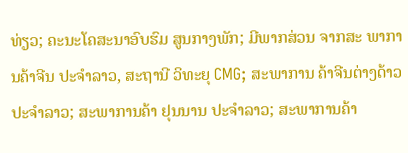ທ່ຽວ; ຄະນະໂຄສະນາອົບຮົມ ສູນກາງພັກ; ມີພາກສ່ວນ ຈາກສະ ພາການຄ້າຈີນ ປະຈໍາລາວ, ສະຖານີ ວິທະຍຸ CMG; ສະພາການ ຄ້າຈີນຕ່າງດ້າວ ປະຈໍາລາວ; ສະພາການຄ້າ ຢຸນນານ ປະຈໍາລາວ; ສະພາການຄ້າ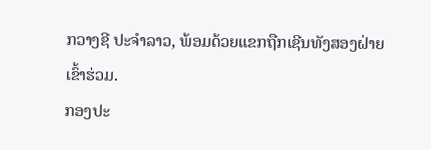ກວາງຊີ ປະຈໍາລາວ, ພ້ອມດ້ວຍແຂກຖືກເຊີນທັງສອງຝ່າຍເຂົ້າຮ່ວມ.
ກອງປະ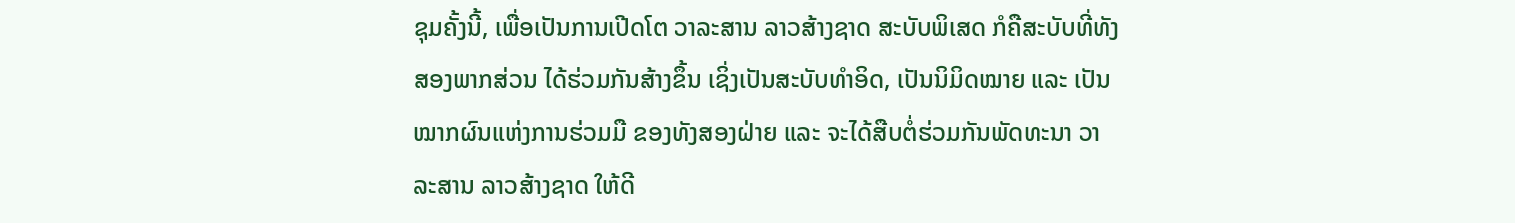ຊຸມຄັ້ງນີ້, ເພື່ອເປັນການເປີດໂຕ ວາລະສານ ລາວສ້າງຊາດ ສະບັບພິເສດ ກໍຄືສະບັບທີ່ທັງສອງພາກສ່ວນ ໄດ້ຮ່ວມກັນສ້າງຂຶ້ນ ເຊິ່ງເປັນສະບັບທໍາອິດ, ເປັນນິມິດໝາຍ ແລະ ເປັນໝາກຜົນແຫ່ງການຮ່ວມມື ຂອງທັງສອງຝ່າຍ ແລະ ຈະໄດ້ສືບຕໍ່ຮ່ວມກັນພັດທະນາ ວາລະສານ ລາວສ້າງຊາດ ໃຫ້ດີ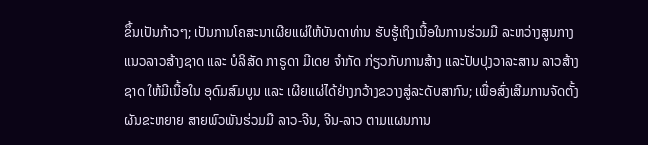ຂຶ້ນເປັນກ້າວໆ; ເປັນການໂຄສະນາເຜີຍແຜ່ໃຫ້ບັນດາທ່ານ ຮັບຮູ້ເຖິງເນື້ອໃນການຮ່ວມມື ລະຫວ່າງສູນກາງແນວລາວສ້າງຊາດ ແລະ ບໍລິສັດ ກາຣູດາ ມີເດຍ ຈໍາກັດ ກ່ຽວກັບການສ້າງ ແລະປັບປຸງວາລະສານ ລາວສ້າງຊາດ ໃຫ້ມີເນື້ອໃນ ອຸດົມສົມບູນ ແລະ ເຜີຍແຜ່ໄດ້ຢ່າງກວ້າງຂວາງສູ່ລະດັບສາກົນ; ເພື່ອສົ່ງເສີມການຈັດຕັ້ງຜັນຂະຫຍາຍ ສາຍພົວພັນຮ່ວມມື ລາວ-ຈີນ, ຈີນ-ລາວ ຕາມແຜນການ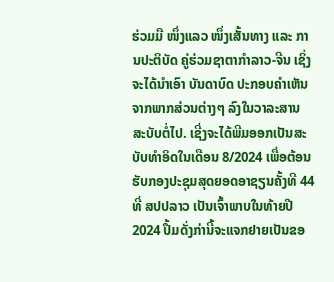ຮ່ວມມື ໜຶ່ງແລວ ໜຶ່ງເສັ້ນທາງ ແລະ ການປະຕິບັດ ຄູ່ຮ່ວມຊາຕາກໍາລາວ-ຈີນ ເຊິ່ງຈະໄດ້ນໍາເອົາ ບັນດາບົດ ປະກອບຄຳເຫັນ ຈາກພາກສ່ວນຕ່າງໆ ລົງໃນວາລະສານ ສະບັບຕໍ່ໄປ. ເຊີ່ງຈະໄດ້ພີມອອກເປັນສະບັບທໍາອິດໃນເດືອນ 8/2024 ເພື່ອຕ້ອນຮັບກອງປະຊຸມສຸດຍອດອາຊຽນຄັ້ງທີ 44 ທີ່ ສປປລາວ ເປັນເຈົ້າພາບໃນທ້າຍປີ 2024 ປຶ້ມດັ່ງກ່ານີ້ຈະແຈກຢາຍເປັນຂອ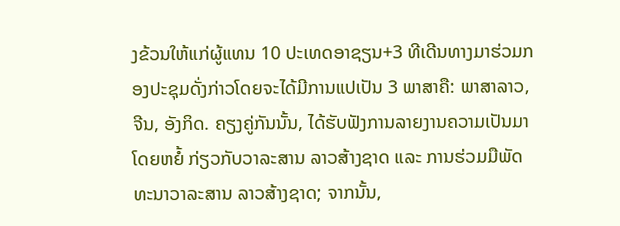ງຂ້ວນໃຫ້ແກ່ຜູ້ແທນ 10 ປະເທດອາຊຽນ+3 ທີເດີນທາງມາຮ່ວມກອງປະຊຸມດັ່ງກ່າວໂດຍຈະໄດ້ມີການແປເປັນ 3 ພາສາຄື: ພາສາລາວ, ຈີນ, ອັງກິດ. ຄຽງຄູ່ກັນນັ້ນ, ໄດ້ຮັບຟັງການລາຍງານຄວາມເປັນມາໂດຍຫຍໍ້ ກ່ຽວກັບວາລະສານ ລາວສ້າງຊາດ ແລະ ການຮ່ວມມືພັດທະນາວາລະສານ ລາວສ້າງຊາດ; ຈາກນັ້ນ,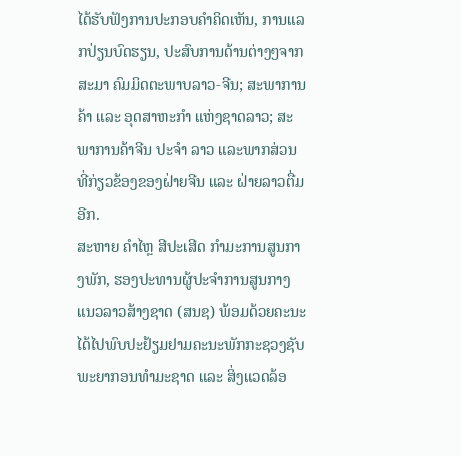ໄດ້ຮັບຟັງການປະກອບຄໍາຄິດເຫັນ, ການແລກປ່ຽນບົດຮຽນ, ປະສົບການດ້ານຕ່າງໆຈາກ ສະມາ ຄົມມິດຕະພາບລາວ-ຈີນ; ສະພາການຄ້າ ແລະ ອຸດສາຫະກໍາ ແຫ່ງຊາດລາວ; ສະພາການຄ້າຈີນ ປະຈໍາ ລາວ ແລະພາກສ່ວນທີ່ກ່ຽວຂ້ອງຂອງຝ່າຍຈີນ ແລະ ຝ່າຍລາວຕື່ມອີກ.
ສະຫາຍ ຄໍາໄຫຼ ສີປະເສີດ ກໍາມະການສູນກາງພັກ, ຮອງປະທານຜູ້ປະຈໍາການສູນກາງແນວລາວສ້າງຊາດ (ສນຊ) ພ້ອມດ້ວຍຄະນະ ໄດ້ໄປພົບປະຢ້ຽມຢາມຄະນະພັກກະຊວງຊັບພະຍາກອນທໍາມະຊາດ ແລະ ສິ່ງແວດລ້ອ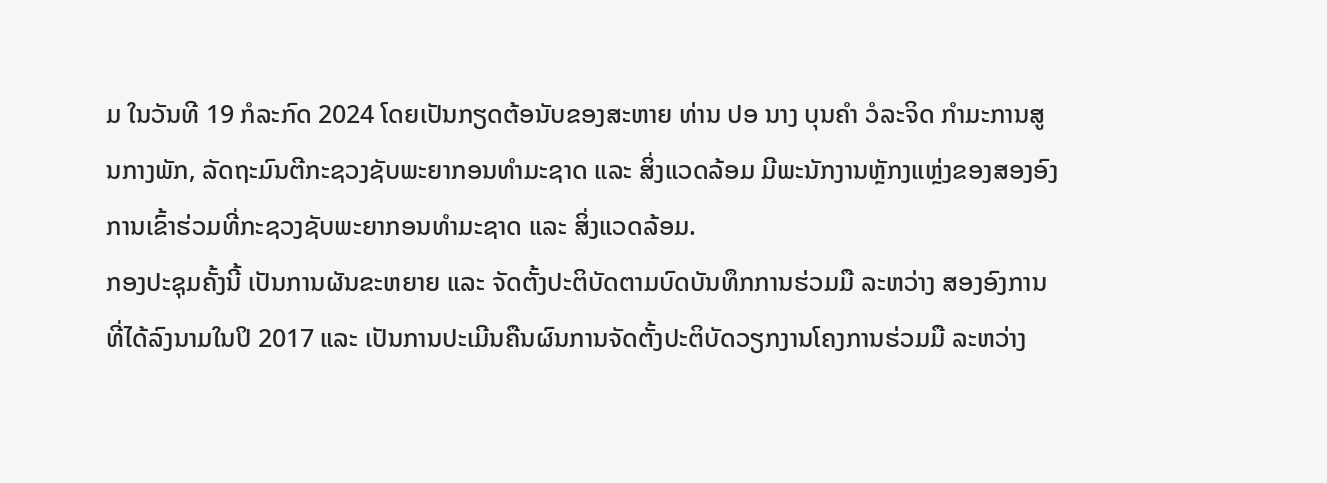ມ ໃນວັນທີ 19 ກໍລະກົດ 2024 ໂດຍເປັນກຽດຕ້ອນັບຂອງສະຫາຍ ທ່ານ ປອ ນາງ ບຸນຄຳ ວໍລະຈິດ ກໍາມະການສູນກາງພັກ, ລັດຖະມົນຕີກະຊວງຊັບພະຍາກອນທໍາມະຊາດ ແລະ ສິ່ງແວດລ້ອມ ມີພະນັກງານຫຼັກງແຫຼ່ງຂອງສອງອົງການເຂົ້າຮ່ວມທີ່ກະຊວງຊັບພະຍາກອນທໍາມະຊາດ ແລະ ສິ່ງແວດລ້ອມ.
ກອງປະຊຸມຄັ້ງນີ້ ເປັນການຜັນຂະຫຍາຍ ແລະ ຈັດຕັ້ງປະຕິບັດຕາມບົດບັນທຶກການຮ່ວມມື ລະຫວ່າງ ສອງອົງການ ທີ່ໄດ້ລົງນາມໃນປິ 2017 ແລະ ເປັນການປະເມີນຄືນຜົນການຈັດຕັ້ງປະຕິບັດວຽກງານໂຄງການຮ່ວມມື ລະຫວ່າງ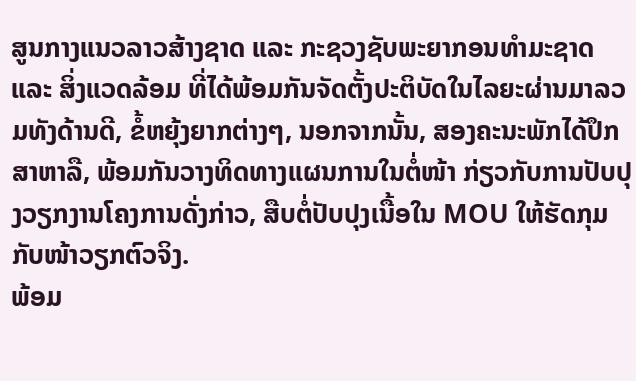ສູນກາງແນວລາວສ້າງຊາດ ແລະ ກະຊວງຊັບພະຍາກອນທໍາມະຊາດ ແລະ ສິ່ງແວດລ້ອມ ທີ່ໄດ້ພ້ອມກັນຈັດຕັ້ງປະຕິບັດໃນໄລຍະຜ່ານມາລວມທັງດ້ານດີ, ຂໍ້ຫຍຸ້ງຍາກຕ່າງໆ, ນອກຈາກນັ້ນ, ສອງຄະນະພັກໄດ້ປຶກສາຫາລື, ພ້ອມກັນວາງທິດທາງແຜນການໃນຕໍ່ໜ້າ ກ່ຽວກັບການປັບປຸງວຽກງານໂຄງການດັ່ງກ່າວ, ສືບຕໍ່ປັບປຸງເນື້ອໃນ MOU ໃຫ້ຮັດກຸມກັບໜ້າວຽກຕົວຈິງ.
ພ້ອມ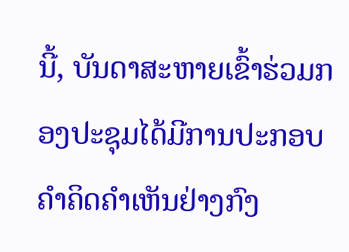ນີ້, ບັນດາສະຫາຍເຂົ້າຮ່ວມກອງປະຊຸມໄດ້ມີການປະກອບຄໍາຄິດຄຳເຫັນຢ່າງກົງ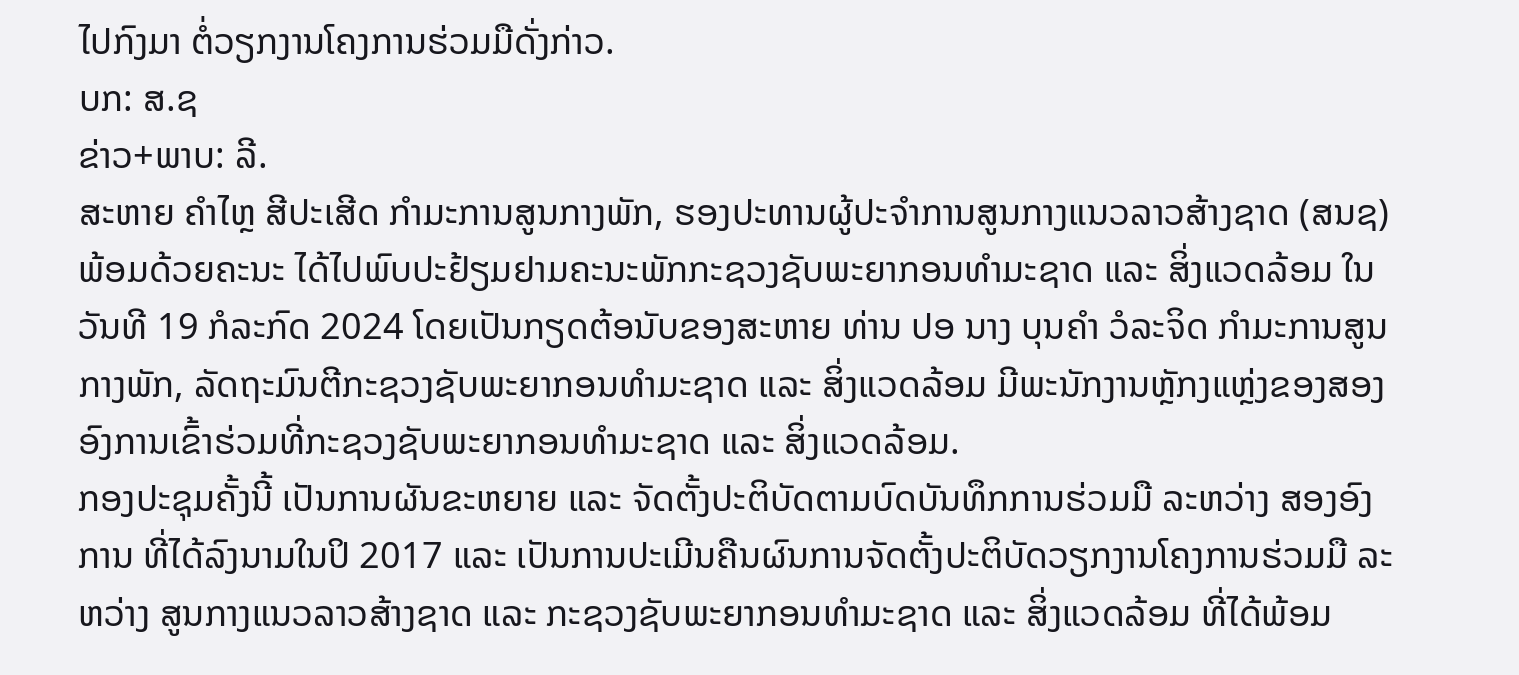ໄປກົງມາ ຕໍ່ວຽກງານໂຄງການຮ່ວມມືດັ່ງກ່າວ.
ບກ: ສ.ຊ
ຂ່າວ+ພາບ: ລີ.
ສະຫາຍ ຄໍາໄຫຼ ສີປະເສີດ ກໍາມະການສູນກາງພັກ, ຮອງປະທານຜູ້ປະຈໍາການສູນກາງແນວລາວສ້າງຊາດ (ສນຊ) ພ້ອມດ້ວຍຄະນະ ໄດ້ໄປພົບປະຢ້ຽມຢາມຄະນະພັກກະຊວງຊັບພະຍາກອນທໍາມະຊາດ ແລະ ສິ່ງແວດລ້ອມ ໃນວັນທີ 19 ກໍລະກົດ 2024 ໂດຍເປັນກຽດຕ້ອນັບຂອງສະຫາຍ ທ່ານ ປອ ນາງ ບຸນຄຳ ວໍລະຈິດ ກໍາມະການສູນກາງພັກ, ລັດຖະມົນຕີກະຊວງຊັບພະຍາກອນທໍາມະຊາດ ແລະ ສິ່ງແວດລ້ອມ ມີພະນັກງານຫຼັກງແຫຼ່ງຂອງສອງອົງການເຂົ້າຮ່ວມທີ່ກະຊວງຊັບພະຍາກອນທໍາມະຊາດ ແລະ ສິ່ງແວດລ້ອມ.
ກອງປະຊຸມຄັ້ງນີ້ ເປັນການຜັນຂະຫຍາຍ ແລະ ຈັດຕັ້ງປະຕິບັດຕາມບົດບັນທຶກການຮ່ວມມື ລະຫວ່າງ ສອງອົງການ ທີ່ໄດ້ລົງນາມໃນປິ 2017 ແລະ ເປັນການປະເມີນຄືນຜົນການຈັດຕັ້ງປະຕິບັດວຽກງານໂຄງການຮ່ວມມື ລະຫວ່າງ ສູນກາງແນວລາວສ້າງຊາດ ແລະ ກະຊວງຊັບພະຍາກອນທໍາມະຊາດ ແລະ ສິ່ງແວດລ້ອມ ທີ່ໄດ້ພ້ອມ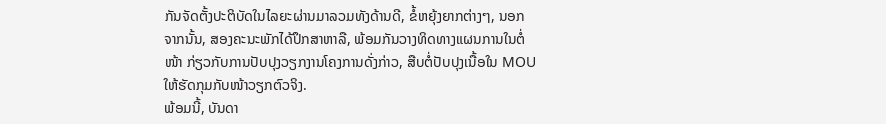ກັນຈັດຕັ້ງປະຕິບັດໃນໄລຍະຜ່ານມາລວມທັງດ້ານດີ, ຂໍ້ຫຍຸ້ງຍາກຕ່າງໆ, ນອກຈາກນັ້ນ, ສອງຄະນະພັກໄດ້ປຶກສາຫາລື, ພ້ອມກັນວາງທິດທາງແຜນການໃນຕໍ່ໜ້າ ກ່ຽວກັບການປັບປຸງວຽກງານໂຄງການດັ່ງກ່າວ, ສືບຕໍ່ປັບປຸງເນື້ອໃນ MOU ໃຫ້ຮັດກຸມກັບໜ້າວຽກຕົວຈິງ.
ພ້ອມນີ້, ບັນດາ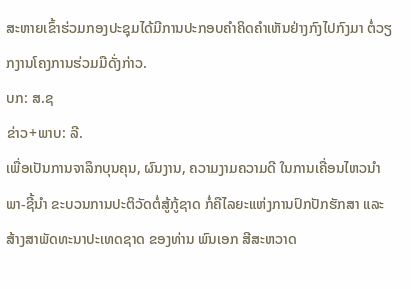ສະຫາຍເຂົ້າຮ່ວມກອງປະຊຸມໄດ້ມີການປະກອບຄໍາຄິດຄຳເຫັນຢ່າງກົງໄປກົງມາ ຕໍ່ວຽກງານໂຄງການຮ່ວມມືດັ່ງກ່າວ.
ບກ: ສ.ຊ
ຂ່າວ+ພາບ: ລີ.
ເພື່ອເປັນການຈາລຶກບຸນຄຸນ, ຜົນງານ, ຄວາມງາມຄວາມດີ ໃນການເຄື່ອນໄຫວນຳພາ-ຊີ້ນຳ ຂະບວນການປະຕິວັດຕໍ່ສູ້ກູ້ຊາດ ກໍ່ຄືໄລຍະແຫ່ງການປົກປັກຮັກສາ ແລະ ສ້າງສາພັດທະນາປະເທດຊາດ ຂອງທ່ານ ພົນເອກ ສີສະຫວາດ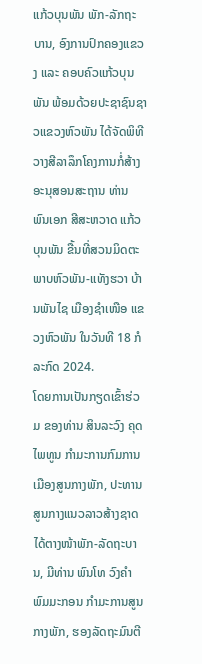ແກ້ວບຸນພັນ ພັກ-ລັກຖະບານ, ອົງການປົກຄອງແຂວງ ແລະ ຄອບຄົວແກ້ວບຸນພັນ ພ້ອມດ້ວຍປະຊາຊົນຊາວແຂວງຫົວພັນ ໄດ້ຈັດພິທີວາງສີລາລຶກໂຄງການກໍ່ສ້າງອະນຸສອນສະຖານ ທ່ານ ພົນເອກ ສີສະຫວາດ ແກ້ວບຸນພັນ ຂື້ນທີ່ສວນມິດຕະພາບຫົວພັນ-ແທັງຮວາ ບ້ານພັນໄຊ ເມືອງຊຳເໜືອ ແຂວງຫົວພັນ ໃນວັນທີ 18 ກໍລະກົດ 2024.
ໂດຍການເປັນກຽດເຂົ້າຮ່ວມ ຂອງທ່ານ ສິນລະວົງ ຄຸດໄພທູນ ກຳມະການກົມການເມືອງສູນກາງພັກ, ປະທານສູນກາງແນວລາວສ້າງຊາດ ໄດ້ຕາງໜ້າພັກ-ລັດຖະບານ, ມີທ່ານ ພົນໂທ ວົງຄຳ ພົມມະກອນ ກຳມະການສູນກາງພັກ, ຮອງລັດຖະມົນຕີ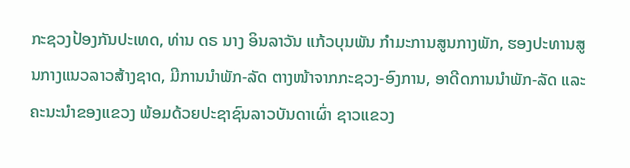ກະຊວງປ້ອງກັນປະເທດ, ທ່ານ ດຣ ນາງ ອິນລາວັນ ແກ້ວບຸນພັນ ກຳມະການສູນກາງພັກ, ຮອງປະທານສູນກາງແນວລາວສ້າງຊາດ, ມີການນຳພັກ-ລັດ ຕາງໜ້າຈາກກະຊວງ-ອົງການ, ອາດີດການນຳພັກ-ລັດ ແລະ ຄະນະນຳຂອງແຂວງ ພ້ອມດ້ວຍປະຊາຊົນລາວບັນດາເຜົ່າ ຊາວແຂວງ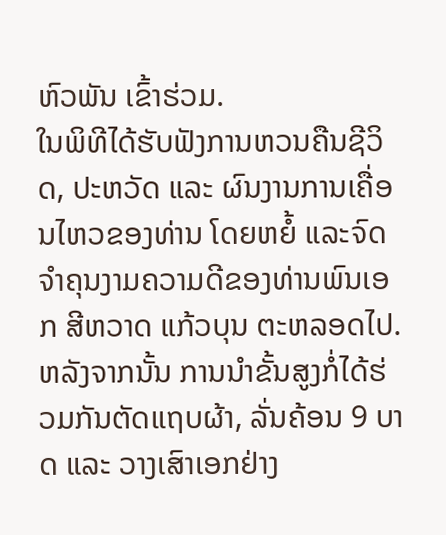ຫົວພັນ ເຂົ້າຮ່ວມ.
ໃນພິທີໄດ້ຮັບຟັງການຫວນຄືນຊີວິດ, ປະຫວັດ ແລະ ຜົນງານການເຄື່ອນໄຫວຂອງທ່ານ ໂດຍຫຍໍ້ ແລະຈົດຈໍາຄຸນງາມຄວາມດີຂອງທ່ານພົນເອກ ສີຫວາດ ແກ້ວບຸນ ຕະຫລອດໄປ. ຫລັງຈາກນັ້ນ ການນຳຂັ້ນສູງກໍ່ໄດ້ຮ່ວມກັນຕັດແຖບຜ້າ, ລັ່ນຄ້ອນ 9 ບາດ ແລະ ວາງເສົາເອກຢ່າງ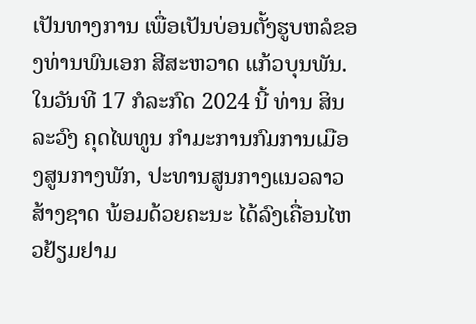ເປັນທາງການ ເພື່ອເປັນບ່ອນຕັ້ງຮູບຫລໍຂອງທ່ານພົນເອກ ສີສະຫວາດ ແກ້ວບຸນພັນ.
ໃນວັນທີ 17 ກໍລະກົດ 2024 ນີ້ ທ່ານ ສິນລະວົງ ຄຸດໄພທູນ ກຳມະການກົມການເມືອງສູນກາງພັກ, ປະທານສູນກາງແນວລາວສ້າງຊາດ ພ້ອມດ້ວຍຄະນະ ໄດ້ລົງເຄື່ອນໄຫວຢ້ຽມຢາມ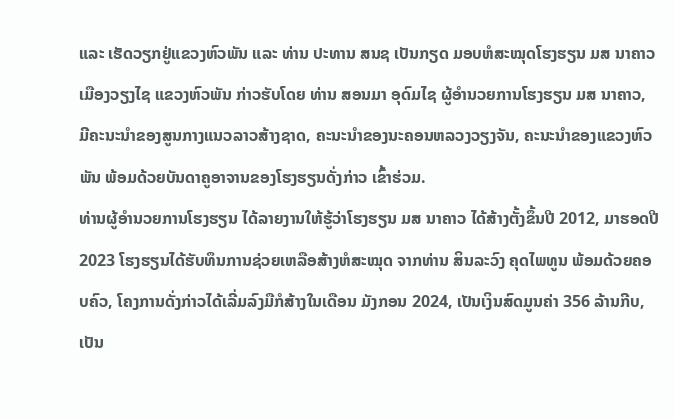ແລະ ເຮັດວຽກຢູ່ແຂວງຫົວພັນ ແລະ ທ່ານ ປະທານ ສນຊ ເປັນກຽດ ມອບຫໍສະໝຸດໂຮງຮຽນ ມສ ນາຄາວ ເມືອງວຽງໄຊ ແຂວງຫົວພັນ ກ່າວຮັບໂດຍ ທ່ານ ສອນມາ ອຸດົມໄຊ ຜູ້ອຳນວຍການໂຮງຮຽນ ມສ ນາຄາວ, ມີຄະນະນຳຂອງສູນກາງແນວລາວສ້າງຊາດ, ຄະນະນຳຂອງນະຄອນຫລວງວຽງຈັນ, ຄະນະນຳຂອງແຂວງຫົວພັນ ພ້ອມດ້ວຍບັນດາຄູອາຈານຂອງໂຮງຮຽນດັ່ງກ່າວ ເຂົ້າຮ່ວມ.
ທ່ານຜູ້ອຳນວຍການໂຮງຮຽນ ໄດ້ລາຍງານໃຫ້ຮູ້ວ່າໂຮງຮຽນ ມສ ນາຄາວ ໄດ້ສ້າງຕັ້ງຂຶ້ນປີ 2012, ມາຮອດປີ 2023 ໂຮງຮຽນໄດ້ຮັບທຶນການຊ່ວຍເຫລືອສ້າງຫໍສະໝຸດ ຈາກທ່ານ ສິນລະວົງ ຄຸດໄພທູນ ພ້ອມດ້ວຍຄອບຄົວ, ໂຄງການດັ່ງກ່າວໄດ້ເລີ່ມລົງມືກໍສ້າງໃນເດືອນ ມັງກອນ 2024, ເປັນເງິນສົດມູນຄ່າ 356 ລ້ານກີບ, ເປັນ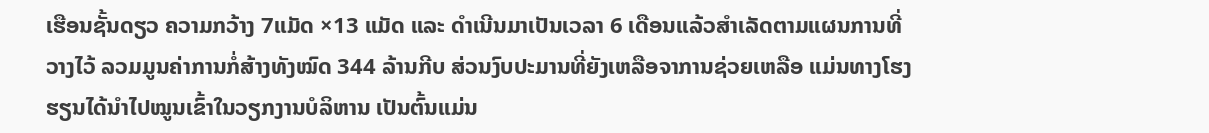ເຮືອນຊັ້ນດຽວ ຄວາມກວ້າງ 7ແມັດ ×13 ແມັດ ແລະ ດຳເນີນມາເປັນເວລາ 6 ເດືອນແລ້ວສຳເລັດຕາມແຜນການທີ່ວາງໄວ້ ລວມມູນຄ່າການກໍ່ສ້າງທັງໝົດ 344 ລ້ານກີບ ສ່ວນງົບປະມານທີ່ຍັງເຫລືອຈາການຊ່ວຍເຫລືອ ແມ່ນທາງໂຮງຮຽນໄດ້ນຳໄປໝູນເຂົ້າໃນວຽກງານບໍລິຫານ ເປັນຕົ້ນແມ່ນ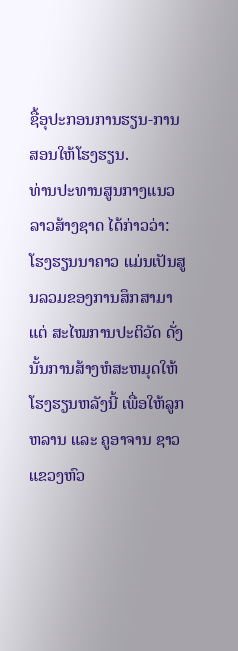ຊື້ອຸປະກອນການຮຽນ-ການສອນໃຫ້ໂຮງຮຽນ.
ທ່ານປະທານສູນກາງແນວລາວສ້າງຊາດ ໄດ້ກ່າວວ່າ: ໂຮງຮຽນນາຄາວ ແມ່ນເປັນສູນລວມຂອງການສຶກສາມາແຕ່ ສະໄໝການປະຕິວັດ ດັ່ງນັ້ນການສ້າງຫໍສະຫມຸດໃຫ້ໂຮງຮຽນຫລັງນີ້ ເພື່ອໃຫ້ລູກຫລານ ແລະ ຄູອາຈານ ຊາວແຂວງຫົວ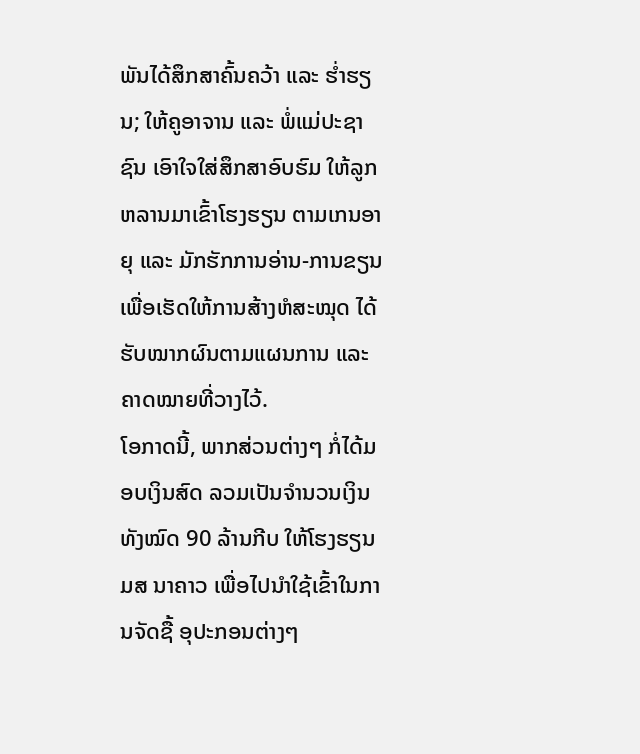ພັນໄດ້ສຶກສາຄົ້ນຄວ້າ ແລະ ຮ່ຳຮຽນ; ໃຫ້ຄູອາຈານ ແລະ ພໍ່ແມ່ປະຊາຊົນ ເອົາໃຈໃສ່ສຶກສາອົບຮົມ ໃຫ້ລູກຫລານມາເຂົ້າໂຮງຮຽນ ຕາມເກນອາຍຸ ແລະ ມັກຮັກການອ່ານ-ການຂຽນ ເພື່ອເຮັດໃຫ້ການສ້າງຫໍສະໝຸດ ໄດ້ຮັບໝາກຜົນຕາມແຜນການ ແລະ ຄາດໝາຍທີ່ວາງໄວ້.
ໂອກາດນີ້, ພາກສ່ວນຕ່າງໆ ກໍ່ໄດ້ມອບເງິນສົດ ລວມເປັນຈຳນວນເງິນທັງໝົດ 90 ລ້ານກີບ ໃຫ້ໂຮງຮຽນ ມສ ນາຄາວ ເພື່ອໄປນໍາໃຊ້ເຂົ້າໃນການຈັດຊື້ ອຸປະກອນຕ່າງໆ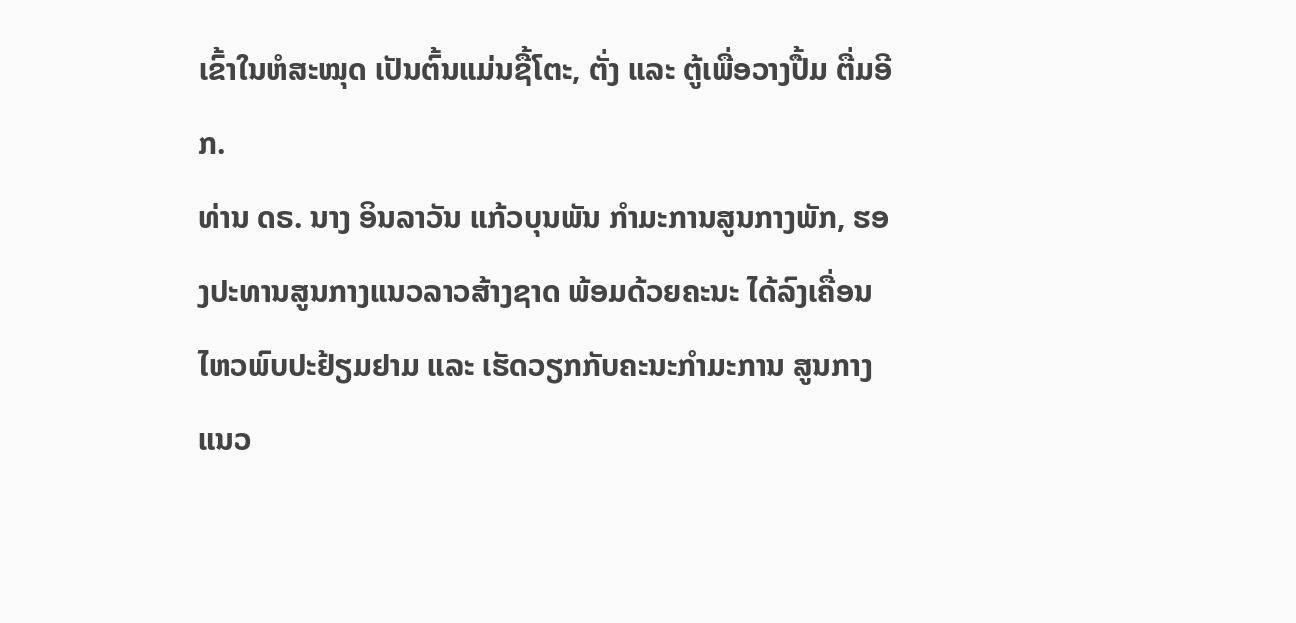ເຂົ້າໃນຫໍສະໝຸດ ເປັນຕົ້ນແມ່ນຊື້ໂຕະ, ຕັ່ງ ແລະ ຕູ້ເພື່ອວາງປື້ມ ຕື່ມອີກ.
ທ່ານ ດຣ. ນາງ ອິນລາວັນ ແກ້ວບຸນພັນ ກຳມະການສູນກາງພັກ, ຮອງປະທານສູນກາງແນວລາວສ້າງຊາດ ພ້ອມດ້ວຍຄະນະ ໄດ້ລົງເຄື່ອນໄຫວພົບປະຢ້ຽມຢາມ ແລະ ເຮັດວຽກກັບຄະນະກຳມະການ ສູນກາງແນວ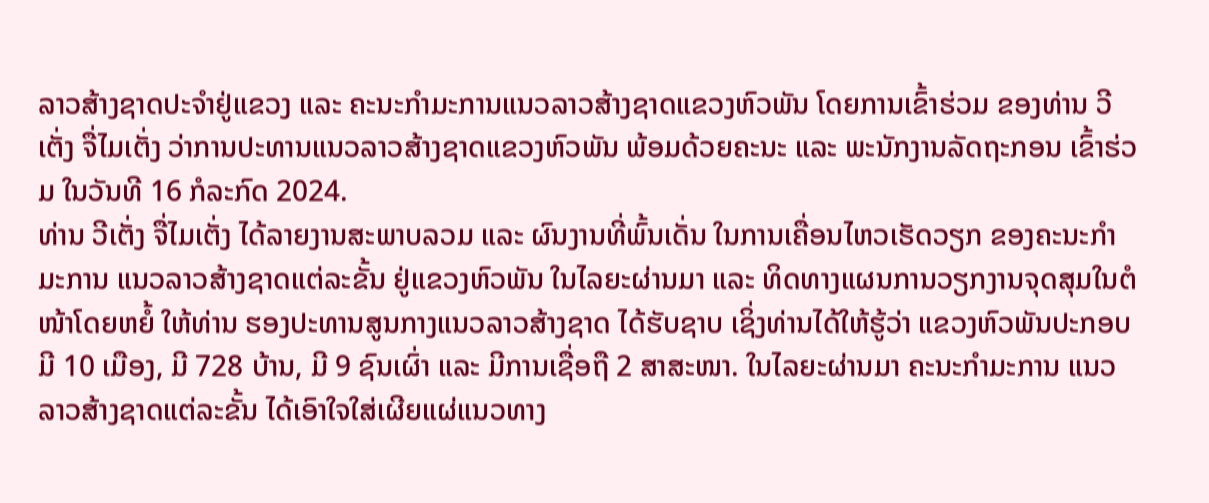ລາວສ້າງຊາດປະຈຳຢູ່ແຂວງ ແລະ ຄະນະກຳມະການແນວລາວສ້າງຊາດແຂວງຫົວພັນ ໂດຍການເຂົ້າຮ່ວມ ຂອງທ່ານ ວີເຕັ່ງ ຈື່ໄມເຕັ່ງ ວ່າການປະທານແນວລາວສ້າງຊາດແຂວງຫົວພັນ ພ້ອມດ້ວຍຄະນະ ແລະ ພະນັກງານລັດຖະກອນ ເຂົ້າຮ່ວມ ໃນວັນທີ 16 ກໍລະກົດ 2024.
ທ່ານ ວີເຕັ່ງ ຈື່ໄມເຕັ່ງ ໄດ້ລາຍງານສະພາບລວມ ແລະ ຜົນງານທີ່ພົ້ນເດັ່ນ ໃນການເຄື່ອນໄຫວເຮັດວຽກ ຂອງຄະນະກຳມະການ ແນວລາວສ້າງຊາດແຕ່ລະຂັ້ນ ຢູ່ແຂວງຫົວພັນ ໃນໄລຍະຜ່ານມາ ແລະ ທິດທາງແຜນການວຽກງານຈຸດສຸມໃນຕໍໜ້າໂດຍຫຍໍ້ ໃຫ້ທ່ານ ຮອງປະທານສູນກາງແນວລາວສ້າງຊາດ ໄດ້ຮັບຊາບ ເຊິ່ງທ່ານໄດ້ໃຫ້ຮູ້ວ່າ ແຂວງຫົວພັນປະກອບມີ 10 ເມືອງ, ມີ 728 ບ້ານ, ມີ 9 ຊົນເຜົ່າ ແລະ ມີການເຊື່ອຖື 2 ສາສະໜາ. ໃນໄລຍະຜ່ານມາ ຄະນະກຳມະການ ແນວລາວສ້າງຊາດແຕ່ລະຂັ້ນ ໄດ້ເອົາໃຈໃສ່ເຜີຍແຜ່ແນວທາງ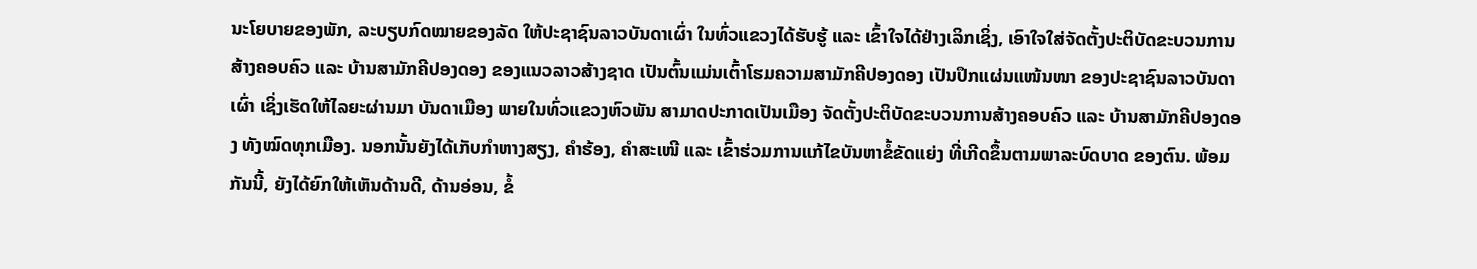ນະໂຍບາຍຂອງພັກ, ລະບຽບກົດໝາຍຂອງລັດ ໃຫ້ປະຊາຊົນລາວບັນດາເຜົ່າ ໃນທົ່ວແຂວງໄດ້ຮັບຮູ້ ແລະ ເຂົ້າໃຈໄດ້ຢ່າງເລິກເຊິ່ງ, ເອົາໃຈໃສ່ຈັດຕັ້ງປະຕິບັດຂະບວນການສ້າງຄອບຄົວ ແລະ ບ້ານສາມັກຄີປອງດອງ ຂອງແນວລາວສ້າງຊາດ ເປັນຕົ້ນແມ່ນເຕົ້າໂຮມຄວາມສາມັກຄີປອງດອງ ເປັນປຶກແຜ່ນແໜ້ນໜາ ຂອງປະຊາຊົນລາວບັນດາເຜົ່າ ເຊິ່ງເຮັດໃຫ້ໄລຍະຜ່ານມາ ບັນດາເມືອງ ພາຍໃນທົ່ວແຂວງຫົວພັນ ສາມາດປະກາດເປັນເມືອງ ຈັດຕັ້ງປະຕິບັດຂະບວນການສ້າງຄອບຄົວ ແລະ ບ້ານສາມັກຄີປອງດອງ ທັງໝົດທຸກເມືອງ. ນອກນັ້ນຍັງໄດ້ເກັບກຳຫາງສຽງ, ຄຳຮ້ອງ, ຄຳສະເໜີ ແລະ ເຂົ້າຮ່ວມການແກ້ໄຂບັນຫາຂໍ້ຂັດແຍ່ງ ທີ່ເກີດຂຶ້ນຕາມພາລະບົດບາດ ຂອງຕົນ. ພ້ອມກັນນີ້, ຍັງໄດ້ຍົກໃຫ້ເຫັນດ້ານດີ, ດ້ານອ່ອນ, ຂໍ້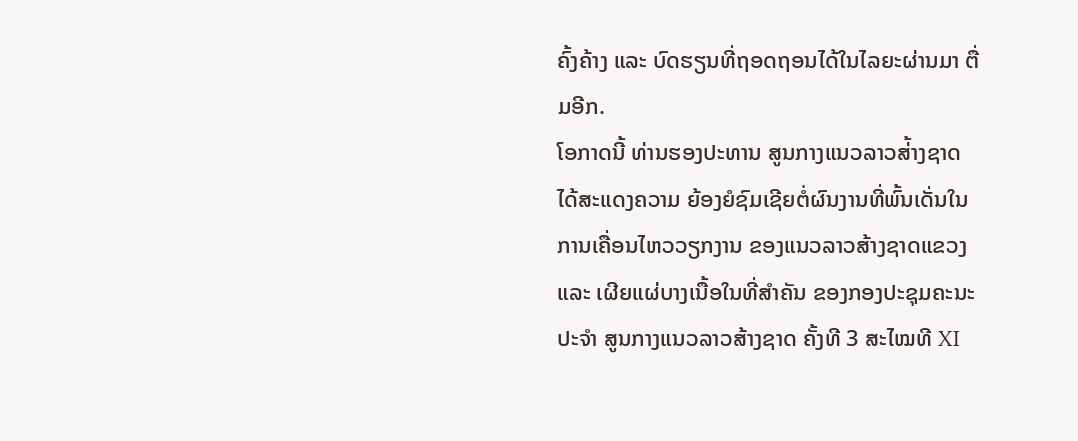ຄົ້ງຄ້າງ ແລະ ບົດຮຽນທີ່ຖອດຖອນໄດ້ໃນໄລຍະຜ່ານມາ ຕື່ມອີກ.
ໂອກາດນີ້ ທ່ານຮອງປະທານ ສູນກາງແນວລາວສ່້າງຊາດ ໄດ້ສະແດງຄວາມ ຍ້ອງຍໍຊົມເຊີຍຕໍ່ຜົນງານທີ່ພົ້ນເດັ່ນໃນການເຄື່ອນໄຫວວຽກງານ ຂອງແນວລາວສ້າງຊາດແຂວງ ແລະ ເຜີຍແຜ່ບາງເນື້ອໃນທີ່ສຳຄັນ ຂອງກອງປະຊຸມຄະນະປະຈຳ ສູນກາງແນວລາວສ້າງຊາດ ຄັ້ງທີ 3 ສະໄໝທີ XI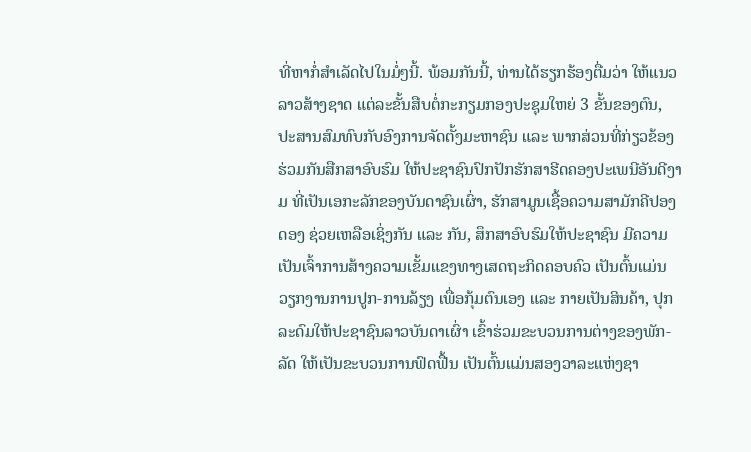ທີ່ຫາກໍ່ສຳເລັດໄປໃນມໍ່ໆນີ້. ພ້ອມກັນນີ້, ທ່ານໄດ້ຮຽກຮ້ອງຕື່ມວ່າ ໃຫ້ແນວລາວສ້າງຊາດ ແຕ່ລະຂັ້ນສືບຕໍ່ກະກຽມກອງປະຊຸມໃຫຍ່ 3 ຂັ້ນຂອງຕົນ, ປະສານສົມທົບກັບອົງການຈັດຕັ້ງມະຫາຊົນ ແລະ ພາກສ່ວນທີ່ກ່ຽວຂ້ອງ ຮ່ວມກັນສືກສາອົບຮົມ ໃຫ້ປະຊາຊົນປົກປັກຮັກສາຮີດຄອງປະເພນີອັນດີງາມ ທີ່ເປັນເອກະລັກຂອງບັນດາຊົນເຜົ່າ, ຮັກສາມູນເຊື້ອຄວາມສາມັກຄີປອງດອງ ຊ່ວຍເຫລືອເຊິ່ງກັນ ແລະ ກັນ, ສຶກສາອົບຮົມໃຫ້ປະຊາຊົນ ມີຄວາມເປັນເຈົ້າການສ້າງຄວາມເຂັ້ມແຂງທາງເສດຖະກິດຄອບຄົວ ເປັນຕົ້ນແມ່ນວຽກງານການປູກ-ການລ້ຽງ ເພື່ອກຸ້ມຕົນເອງ ແລະ ກາຍເປັນສິນຄ້າ, ປຸກລະດົມໃຫ້ປະຊາຊົນລາວບັນດາເຜົ່າ ເຂົ້າຮ່ວມຂະບວນການຕ່າງຂອງພັກ-ລັດ ໃຫ້ເປັນຂະບວນການຟົດຟື້ນ ເປັນຕົ້ນແມ່ນສອງວາລະແຫ່ງຊາ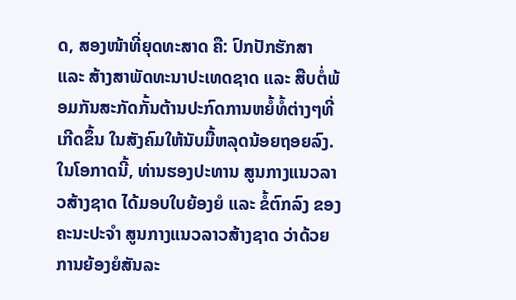ດ, ສອງໜ້າທີ່ຍຸດທະສາດ ຄື: ປົກປັກຮັກສາ ແລະ ສ້າງສາພັດທະນາປະເທດຊາດ ແລະ ສືບຕໍ່ພ້ອມກັນສະກັດກັ້ນຕ້ານປະກົດການຫຍໍ້ທໍ້ຕ່າງໆທີ່ເກີດຂຶ້ນ ໃນສັງຄົມໃຫ້ນັບມື້ຫລຸດນ້ອຍຖອຍລົງ.
ໃນໂອກາດນີ້, ທ່ານຮອງປະທານ ສູນກາງແນວລາວສ້າງຊາດ ໄດ້ມອບໃບຍ້ອງຍໍ ແລະ ຂໍ້ຕົກລົງ ຂອງຄະນະປະຈຳ ສູນກາງແນວລາວສ້າງຊາດ ວ່າດ້ວຍການຍ້ອງຍໍສັນລະ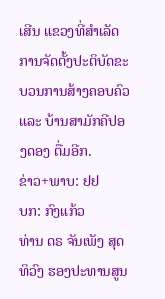ເສີນ ແຂວງທີ່ສຳເລັດ ການຈັດຕັ້ງປະຕິບັດຂະບວນການສ້າງຄອບຄົວ ແລະ ບ້ານສາມັກຄີປອງດອງ ຕື່ມອີກ.
ຂ່າວ+ພາບ: ຢຢ
ບກ: ກົງແກ້ວ
ທ່ານ ດຣ ຈັນເພັງ ສຸດທິວົງ ຮອງປະທານສູນ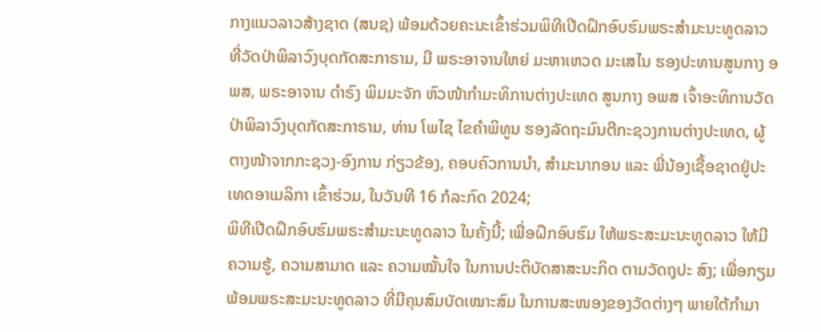ກາງແນວລາວສ້າງຊາດ (ສນຊ) ພ້ອມດ້ວຍຄະນະເຂົ້າຮ່ວມພິທີເປີດຝຶກອົບຮົມພຣະສໍາມະນະທູດລາວ ທີ່ວັດປ່າພິລາວົງບຸດກັດສະກາຣາມ, ມີ ພຣະອາຈານໃຫຍ່ ມະຫາເຫວດ ມະເສໄນ ຮອງປະທານສູນກາງ ອພສ, ພຣະອາຈານ ດໍາຣົງ ພິມມະຈັກ ຫົວໜ້າກໍາມະທິການຕ່າງປະເທດ ສູນກາງ ອພສ ເຈົ້າອະທິການວັດປ່າພິລາວົງບຸດກັດສະກາຣາມ, ທ່ານ ໂພໄຊ ໄຂຄໍາພິທູນ ຮອງລັດຖະມົນຕີກະຊວງການຕ່າງປະເທດ, ຜູ້ຕາງໜ້າຈາກກະຊວງ-ອົງການ ກ່ຽວຂ້ອງ, ຄອບຄົວການນໍາ, ສໍາມະນາກອນ ແລະ ພີ່ນ້ອງເຊື້ອຊາດຢູ່ປະເທດອາເມລິກາ ເຂົ້າຮ່ວມ, ໃນວັນທີ 16 ກໍລະກົດ 2024;
ພິທີເປີດຝຶກອົບຮົມພຣະສໍາມະນະທູດລາວ ໃນຄັ້ງນີ້; ເພື່ອຝຶກອົບຮົມ ໃຫ້ພຣະສະມະນະທູດລາວ ໃຫ້ມີຄວາມຮູ້, ຄວາມສາມາດ ແລະ ຄວາມໝັ້ນໃຈ ໃນການປະຕິບັດສາສະນະກິດ ຕາມວັດຖຸປະ ສົງ; ເພື່ອກຽມພ້ອມພຣະສະມະນະທູດລາວ ທີ່ມີຄຸນສົມບັດເໝາະສົມ ໃນການສະໜອງຂອງວັດຕ່າງໆ ພາຍໃຕ້ກຳມາ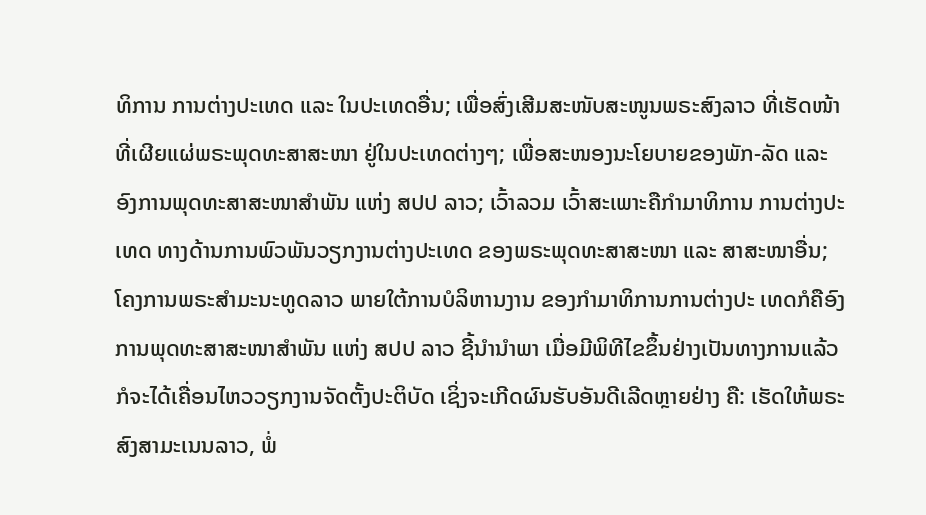ທິການ ການຕ່າງປະເທດ ແລະ ໃນປະເທດອື່ນ; ເພື່ອສົ່ງເສີມສະໜັບສະໜູນພຣະສົງລາວ ທີ່ເຮັດໜ້າທີ່ເຜີຍແຜ່ພຣະພຸດທະສາສະໜາ ຢູ່ໃນປະເທດຕ່າງໆ; ເພື່ອສະໜອງນະໂຍບາຍຂອງພັກ-ລັດ ແລະ ອົງການພຸດທະສາສະໜາສຳພັນ ແຫ່ງ ສປປ ລາວ; ເວົ້າລວມ ເວົ້າສະເພາະຄືກຳມາທິການ ການຕ່າງປະເທດ ທາງດ້ານການພົວພັນວຽກງານຕ່າງປະເທດ ຂອງພຣະພຸດທະສາສະໜາ ແລະ ສາສະໜາອື່ນ;
ໂຄງການພຣະສຳມະນະທູດລາວ ພາຍໃຕ້ການບໍລິຫານງານ ຂອງກຳມາທິການການຕ່າງປະ ເທດກໍຄືອົງການພຸດທະສາສະໜາສຳພັນ ແຫ່ງ ສປປ ລາວ ຊີ້ນຳນຳພາ ເມື່ອມີພິທີໄຂຂຶ້ນຢ່າງເປັນທາງການແລ້ວ ກໍຈະໄດ້ເຄື່ອນໄຫວວຽກງານຈັດຕັ້ງປະຕິບັດ ເຊິ່ງຈະເກີດຜົນຮັບອັນດີເລີດຫຼາຍຢ່າງ ຄື: ເຮັດໃຫ້ພຣະສົງສາມະເນນລາວ, ພໍ່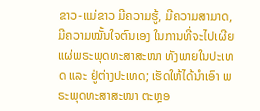ຂາວ-ແມ່ຂາວ ມີຄວາມຮູ້, ມີຄວາມສາມາດ, ມີຄວາມໝັ້ນໃຈຕົນເອງ ໃນການທີ່ຈະໄປເຜີຍແຜ່ພຣະພຸດທະສາສະໜາ ທັງພາຍໃນປະເທດ ແລະ ຢູ່ຕ່າງປະເທດ; ເຮັດໃຫ້ໄດ້ນໍາເອົາ ພຣະພຸດທະສາສະໜາ ຕະຫຼອ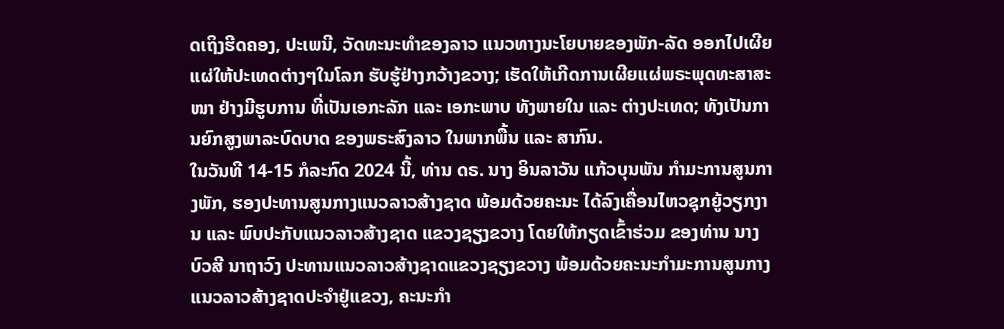ດເຖິງຮີດຄອງ, ປະເພນີ, ວັດທະນະທຳຂອງລາວ ແນວທາງນະໂຍບາຍຂອງພັກ-ລັດ ອອກໄປເຜີຍແຜ່ໃຫ້ປະເທດຕ່າງໆໃນໂລກ ຮັບຮູ້ຢ່າງກວ້າງຂວາງ; ເຮັດໃຫ້ເກີດການເຜີຍແຜ່ພຣະພຸດທະສາສະໜາ ຢ່າງມີຮູບການ ທີ່ເປັນເອກະລັກ ແລະ ເອກະພາບ ທັງພາຍໃນ ແລະ ຕ່າງປະເທດ; ທັງເປັນການຍົກສູງພາລະບົດບາດ ຂອງພຣະສົງລາວ ໃນພາກພື້ນ ແລະ ສາກົນ.
ໃນວັນທີ 14-15 ກໍລະກົດ 2024 ນີ້, ທ່ານ ດຣ. ນາງ ອິນລາວັນ ແກ້ວບຸນພັນ ກຳມະການສູນກາງພັກ, ຮອງປະທານສູນກາງແນວລາວສ້າງຊາດ ພ້ອມດ້ວຍຄະນະ ໄດ້ລົງເຄື່ອນໄຫວຊຸກຍູ້ວຽກງານ ແລະ ພົບປະກັບແນວລາວສ້າງຊາດ ແຂວງຊຽງຂວາງ ໂດຍໃຫ້ກຽດເຂົ້າຮ່ວມ ຂອງທ່ານ ນາງ ບົວສີ ນາຖາວົງ ປະທານແນວລາວສ້າງຊາດແຂວງຊຽງຂວາງ ພ້ອມດ້ວຍຄະນະກຳມະການສູນກາງແນວລາວສ້າງຊາດປະຈຳຢູ່ແຂວງ, ຄະນະກຳ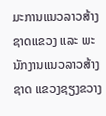ມະການແນວລາວສ້າງຊາດແຂວງ ແລະ ພະນັກງານແນວລາວສ້າງຊາດ ແຂວງຊຽງຂວາງ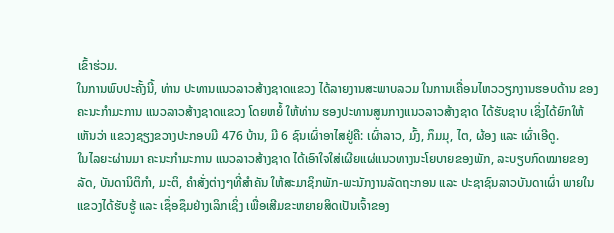ເຂົ້າຮ່ວມ.
ໃນການພົບປະຄັ້ງນີ້, ທ່ານ ປະທານແນວລາວສ້າງຊາດແຂວງ ໄດ້ລາຍງານສະພາບລວມ ໃນການເຄື່ອນໄຫວວຽກງານຮອບດ້ານ ຂອງຄະນະກຳມະການ ແນວລາວສ້າງຊາດແຂວງ ໂດຍຫຍໍ້ ໃຫ້ທ່ານ ຮອງປະທານສູນກາງແນວລາວສ້າງຊາດ ໄດ້ຮັບຊາບ ເຊິ່ງໄດ້ຍົກໃຫ້ເຫັນວ່າ ແຂວງຊຽງຂວາງປະກອບມີ 476 ບ້ານ, ມີ 6 ຊົນເຜົ່າອາໄສຢູ່ຄື: ເຜົ່າລາວ, ມົ້ງ, ກຶມມຸ, ໄຕ, ຜ້ອງ ແລະ ເຜົ່າເອີດູ.
ໃນໄລຍະຜ່ານມາ ຄະນະກຳມະການ ແນວລາວສ້າງຊາດ ໄດ້ເອົາໃຈໃສ່ເຜີຍແຜ່ແນວທາງນະໂຍບາຍຂອງພັກ, ລະບຽບກົດໝາຍຂອງລັດ, ບັນດານິຕິກຳ, ມະຕິ, ຄຳສັ່ງຕ່າງໆທີ່ສຳຄັນ ໃຫ້ສະມາຊິກພັກ-ພະນັກງານລັດຖະກອນ ແລະ ປະຊາຊົນລາວບັນດາເຜົ່າ ພາຍໃນແຂວງໄດ້ຮັບຮູ້ ແລະ ເຊຶ່ອຊຶມຢ່າງເລິກເຊິ່ງ ເພື່ອເສີມຂະຫຍາຍສິດເປັນເຈົ້າຂອງ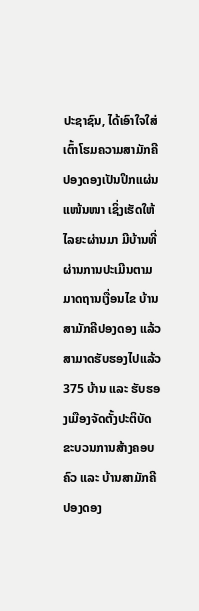ປະຊາຊົນ, ໄດ້ເອົາໃຈໃສ່ເຕົ້າໂຮມຄວາມສາມັກຄີປອງດອງເປັນປຶກແຜ່ນແໜ້ນໜາ ເຊິ່ງເຮັດໃຫ້ໄລຍະຜ່ານມາ ມີບ້ານທີ່ຜ່ານການປະເມີນຕາມມາດຖານເງື່ອນໄຂ ບ້ານສາມັກຄີປອງດອງ ແລ້ວສາມາດຮັບຮອງໄປແລ້ວ 375 ບ້ານ ແລະ ຮັບຮອງເມືອງຈັດຕັ້ງປະຕິບັດຂະບວນການສ້າງຄອບຄົວ ແລະ ບ້ານສາມັກຄີປອງດອງ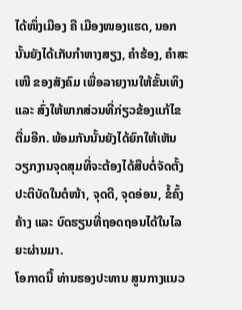ໄດ້ໜຶ່ງເມືອງ ຄື ເມືອງໜອງແຮດ, ນອກນັ້ນຍັງໄດ້ເກັບກຳຫາງສຽງ, ຄຳຮ້ອງ, ຄຳສະເໜີ ຂອງສັງຄົມ ເພື່ອລາຍງານໃຫ້ຂັ້ນເທິງ ແລະ ສົ່ງໃຫ້ພາກສ່ວນທີ່ກ່ຽວຂ້ອງແກ້ໄຂ ຕື່ມອີກ. ພ້ອມກັນນັ້ນຍັງໄດ້ຍົກໃຫ້ເຫັນວຽກງານຈຸດສຸມທີ່ຈະຕ້ອງໄດ້ສືບຕໍ່ຈັດຕັ້ງປະຕິບັດໃນຕໍໜ້າ, ຈຸດດີ, ຈຸດອ່ອນ, ຂໍ້ຄົ້ງຄ້າງ ແລະ ບົດຮຽນທີ່ຖອດຖອນໄດ້ໃນໄລຍະຜ່ານມາ.
ໂອກາດນີ້ ທ່ານຮອງປະທານ ສູນກາງແນວ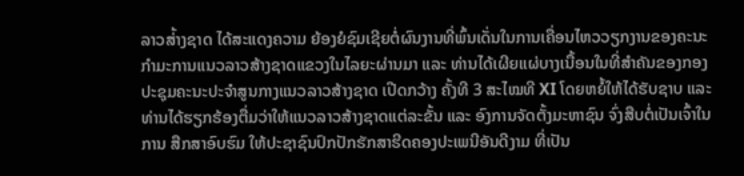ລາວສ່້າງຊາດ ໄດ້ສະແດງຄວາມ ຍ້ອງຍໍຊົມເຊີຍຕໍ່ຜົນງານທີ່ພົ້ນເດັ່ນໃນການເຄື່ອນໄຫວວຽກງານຂອງຄະນະກຳມະການແນວລາວສ້າງຊາດແຂວງໃນໄລຍະຜ່ານມາ ແລະ ທ່ານໄດ້ເຜີຍແຜ່ບາງເນື້ອນໃນທີ່ສຳຄັນຂອງກອງປະຊຸມຄະນະປະຈຳສູນກາງແນວລາວສ້າງຊາດ ເປີດກວ້າງ ຄັ້ງທີ 3 ສະໄໝທີ XI ໂດຍຫຍໍ້ໃຫ້ໄດ້ຮັບຊາບ ແລະ ທ່ານໄດ້ຮຽກຮ້ອງຕື່ມວ່າໃຫ້ແນວລາວສ້າງຊາດແຕ່ລະຂັ້ນ ແລະ ອົງການຈັດຕັ້ງມະຫາຊົນ ຈົ່ງສືບຕໍ່ເປັນເຈົ້າໃນການ ສືກສາອົບຮົມ ໃຫ້ປະຊາຊົນປົກປັກຮັກສາຮີດຄອງປະເພນີອັນດີງາມ ທີ່ເປັນ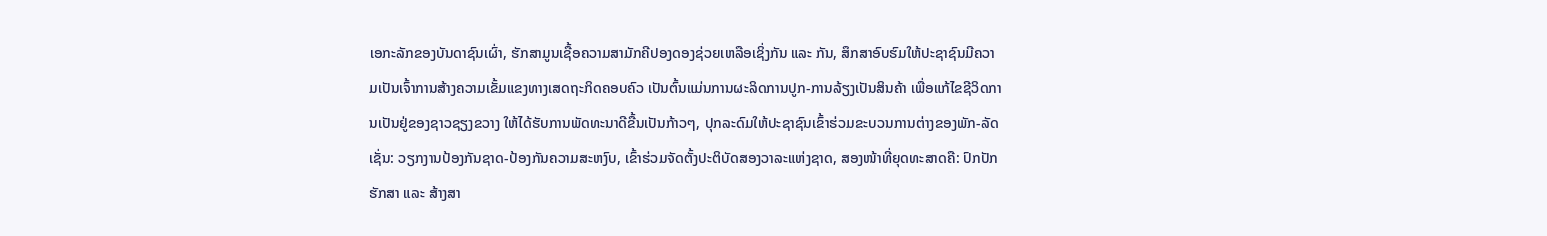ເອກະລັກຂອງບັນດາຊົນເຜົ່າ, ຮັກສາມູນເຊື້ອຄວາມສາມັກຄີປອງດອງຊ່ວຍເຫລືອເຊິ່ງກັນ ແລະ ກັນ, ສຶກສາອົບຮົມໃຫ້ປະຊາຊົນມີຄວາມເປັນເຈົ້າການສ້າງຄວາມເຂັ້ມແຂງທາງເສດຖະກິດຄອບຄົວ ເປັນຕົ້ນແມ່ນການຜະລິດການປູກ-ການລ້ຽງເປັນສິນຄ້າ ເພື່ອແກ້ໄຂຊີວິດການເປັນຢູ່ຂອງຊາວຊຽງຂວາງ ໃຫ້ໄດ້ຮັບການພັດທະນາດີຂື້ນເປັນກ້າວໆ, ປຸກລະດົມໃຫ້ປະຊາຊົນເຂົ້າຮ່ວມຂະບວນການຕ່າງຂອງພັກ-ລັດ ເຊັ່ນ: ວຽກງານປ້ອງກັນຊາດ-ປ້ອງກັນຄວາມສະຫງົບ, ເຂົ້າຮ່ວມຈັດຕັ້ງປະຕິບັດສອງວາລະແຫ່ງຊາດ, ສອງໜ້າທີ່ຍຸດທະສາດຄື: ປົກປັກຮັກສາ ແລະ ສ້າງສາ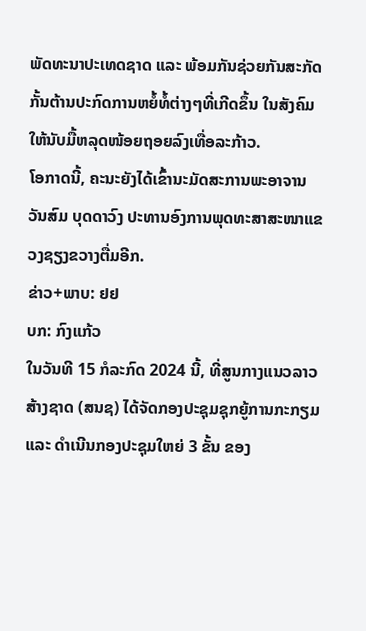ພັດທະນາປະເທດຊາດ ແລະ ພ້ອມກັນຊ່ວຍກັນສະກັດກັ້ນຕ້ານປະກົດການຫຍໍ້ທໍ້ຕ່າງໆທີ່ເກີດຂຶ້ນ ໃນສັງຄົມໃຫ້ນັບມື້ຫລຸດໜ້ອຍຖອຍລົງເທື່ອລະກ້າວ.
ໂອກາດນີ້, ຄະນະຍັງໄດ້ເຂົ້ານະມັດສະການພະອາຈານ ວັນສົມ ບຸດດາວົງ ປະທານອົງການພຸດທະສາສະໜາແຂວງຊຽງຂວາງຕື່ມອີກ.
ຂ່າວ+ພາບ: ຢຢ
ບກ: ກົງແກ້ວ
ໃນວັນທີ 15 ກໍລະກົດ 2024 ນີ້, ທີ່ສູນກາງແນວລາວສ້າງຊາດ (ສນຊ) ໄດ້ຈັດກອງປະຊຸມຊຸກຍູ້ການກະກຽມ ແລະ ດໍາເນີນກອງປະຊຸມໃຫຍ່ 3 ຂັ້ນ ຂອງ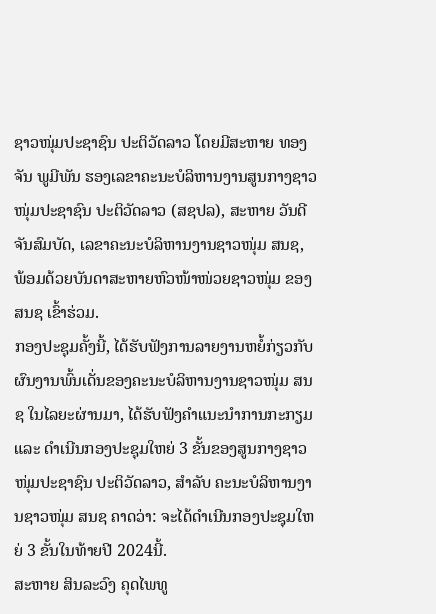ຊາວໜຸ່ມປະຊາຊົນ ປະຕິວັດລາວ ໂດຍມີສະຫາຍ ທອງຈັນ ພູມີພັນ ຮອງເລຂາຄະນະບໍລິຫານງານສູນກາງຊາວໜຸ່ມປະຊາຊົນ ປະຕິວັດລາວ (ສຊປລ), ສະຫາຍ ວັນດີ ຈັນສົມບັດ, ເລຂາຄະນະບໍລິຫານງານຊາວໜຸ່ມ ສນຊ, ພ້ອມດ້ວຍບັນດາສະຫາຍຫົວໜ້າໜ່ວຍຊາວໜຸ່ມ ຂອງ ສນຊ ເຂົ້າຮ່ວມ.
ກອງປະຊຸມຄັ້ງນີ້, ໄດ້ຮັບຟັງການລາຍງານຫຍໍ້ກ່ຽວກັບຜົນງານພົ້ນເດັ່ນຂອງຄະນະບໍລິຫານງານຊາວໜຸ່ມ ສນຊ ໃນໄລຍະຜ່ານມາ, ໄດ້ຮັບຟັງຄໍາແນະນໍາການກະກຽມ ແລະ ດໍາເນີນກອງປະຊຸມໃຫຍ່ 3 ຂັ້ນຂອງສູນກາງຊາວໜຸ່ມປະຊາຊົນ ປະຕິວັດລາວ, ສໍາລັບ ຄະນະບໍລິຫານງານຊາວໜຸ່ມ ສນຊ ຄາດວ່າ: ຈະໄດ້ດໍາເນີນກອງປະຊຸມໃຫຍ່ 3 ຂັ້ນໃນທ້າຍປີ 2024ນີ້.
ສະຫາຍ ສິນລະວົງ ຄຸດໄພທູ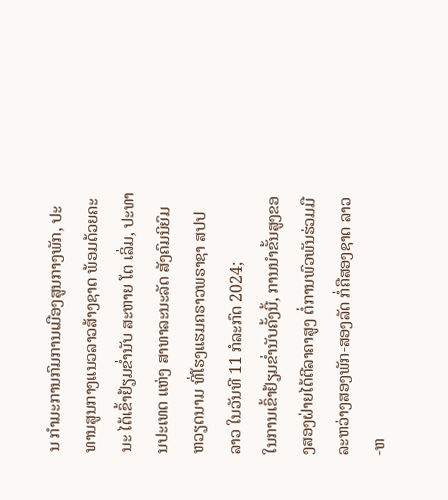ນ ກໍາມະການກົມການເມືອງສູນກາງພັກ, ປະທານສູນກາງແນວລາວສ້າງຊາດ ພ້ອມດ້ວຍຄະນະ ໄດ້ເຂົ້າຢ້ຽມຂໍ່ານັບ ສະຫາຍ ໂຕ ເລິ່ມ, ປະທານປະເທດ ແຫ່ງ ສາທາລະນະລັດ ສັງຄົມນິຍົມ ຫວຽດນາມ ທີ່ໂຮງແຮມຄຣາວພຣາຊາ ສປປ ລາວ ໃນວັນທີ 11 ກໍລະກົດ 2024;
ໃນການເຂົ້າຢ້ຽມຂໍ່ານັບຄັ້ງນີ້, ການນຳຂັ້ນສູງຂອງສອງຝ່າຍໄດ້ຕີລາຄາສູງ ຕໍ່ການພົວພັນຮ່ວມມືລະຫວ່າງສອງພັກ-ສອງລັດ ກໍ່ຄືສອງຊາດ ລາວ-ຫ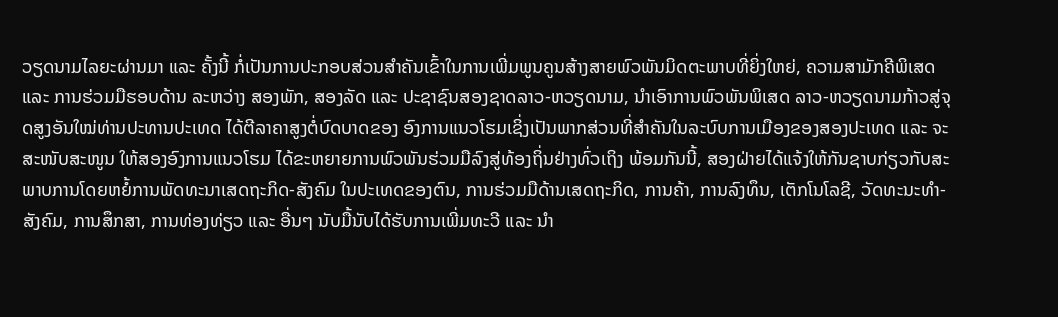ວຽດນາມໄລຍະຜ່ານມາ ແລະ ຄັ້ງນີ້ ກໍ່ເປັນການປະກອບສ່ວນສໍາຄັນເຂົ້າໃນການເພີ່ມພູນຄູນສ້າງສາຍພົວພັນມິດຕະພາບທີ່ຍິ່ງໃຫຍ່, ຄວາມສາມັກຄີພິເສດ ແລະ ການຮ່ວມມືຮອບດ້ານ ລະຫວ່າງ ສອງພັກ, ສອງລັດ ແລະ ປະຊາຊົນສອງຊາດລາວ-ຫວຽດນາມ, ນໍາເອົາການພົວພັນພິເສດ ລາວ-ຫວຽດນາມກ້າວສູ່ຈຸດສູງອັນໃໝ່ທ່ານປະທານປະເທດ ໄດ້ຕີລາຄາສູງຕໍ່ບົດບາດຂອງ ອົງການແນວໂຮມເຊິ່ງເປັນພາກສ່ວນທີ່ສຳຄັນໃນລະບົບການເມືອງຂອງສອງປະເທດ ແລະ ຈະສະໜັບສະໜູນ ໃຫ້ສອງອົງການແນວໂຮມ ໄດ້ຂະຫຍາຍການພົວພັນຮ່ວມມືລົງສູ່ທ້ອງຖິ່ນຢ່າງທົ່ວເຖິງ ພ້ອມກັນນີ້, ສອງຝ່າຍໄດ້ແຈ້ງໃຫ້ກັນຊາບກ່ຽວກັບສະພາບການໂດຍຫຍໍ້ການພັດທະນາເສດຖະກິດ-ສັງຄົມ ໃນປະເທດຂອງຕົນ, ການຮ່ວມມືດ້ານເສດຖະກິດ, ການຄ້າ, ການລົງທຶນ, ເຕັກໂນໂລຊີ, ວັດທະນະທໍາ-ສັງຄົມ, ການສຶກສາ, ການທ່ອງທ່ຽວ ແລະ ອື່ນໆ ນັບມື້ນັບໄດ້ຮັບການເພີ່ມທະວີ ແລະ ນໍາ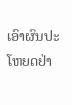ເອົາຜົນປະໂຫຍດຢ່າ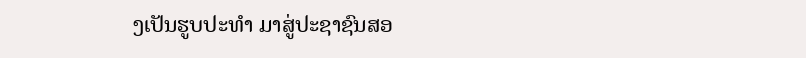ງເປັນຮູບປະທໍາ ມາສູ່ປະຊາຊົນສອ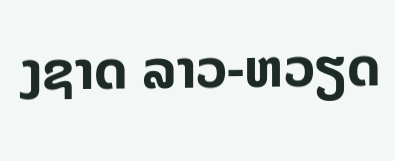ງຊາດ ລາວ-ຫວຽດ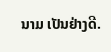ນາມ ເປັນຢ່າງດີ.